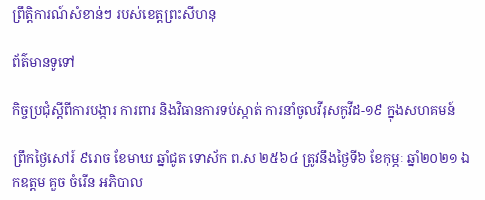ព្រឹត្តិការណ៍សំខាន់ៗ របស់ខេត្តព្រះសីហនុ

ព័ត៌មានទូទៅ

កិច្ចប្រជុំស្តីពីការបង្ការ ការពារ និងវិធានការទប់ស្កាត់ ការនាំចូលវីរុសកូវីដ-១៩ ក្នុងសហគមន៍

ព្រឹកថ្ងៃសៅរ៍ ៩រោច ខែមាឃ ឆ្នាំជូត ទោស័ក ព.ស ២៥៦៤ ត្រូវនឹងថ្ងៃទី៦ ខែកុម្ភៈ ឆ្នាំ២០២១ ឯកឧត្តម គួច ចំរើន អភិបាល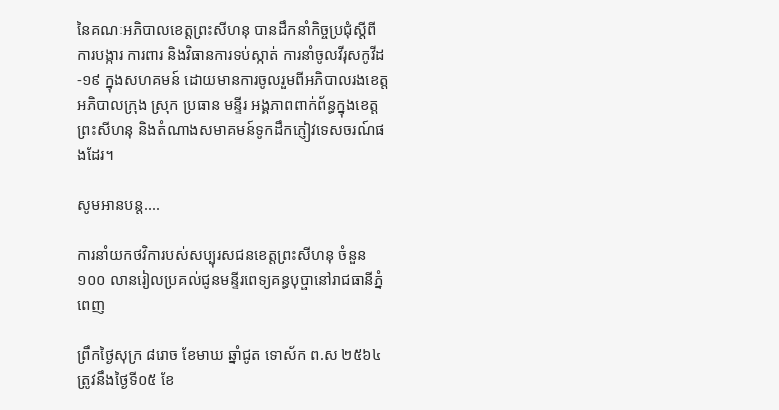នៃគណៈអភិបាលខេត្តព្រះសីហនុ បានដឹកនាំកិច្ចប្រជុំស្តីពីការបង្ការ ការពារ និងវិធានការទប់ស្កាត់ ការនាំចូលវីរុសកូវីដ-១៩ ក្នុងសហគមន៍ ដោយមានការចូលរួមពីអភិបាលរងខេត្ត អភិបាលក្រុង ស្រុក ប្រធាន មន្ទីរ អង្គភាពពាក់ព័ន្ធក្នុងខេត្តព្រះសីហនុ និងតំណាងសមាគមន៍ទូកដឹកភ្ញៀវទេសចរណ៍ផងដែរ។

សូមអានបន្ត....

ការនាំយកថវិការបស់សប្បុរសជនខេត្តព្រះសីហនុ ចំនួន ១០០ លានរៀលប្រគល់ជូនមន្ទីរពេទ្យគន្ធបុប្ផានៅរាជធានីភ្នំពេញ

ព្រឹកថ្ងៃសុក្រ ៨រោច ខែមាឃ ឆ្នាំជូត ទោស័ក ព.ស ២៥៦៤ ត្រូវនឹងថ្ងៃទី០៥ ខែ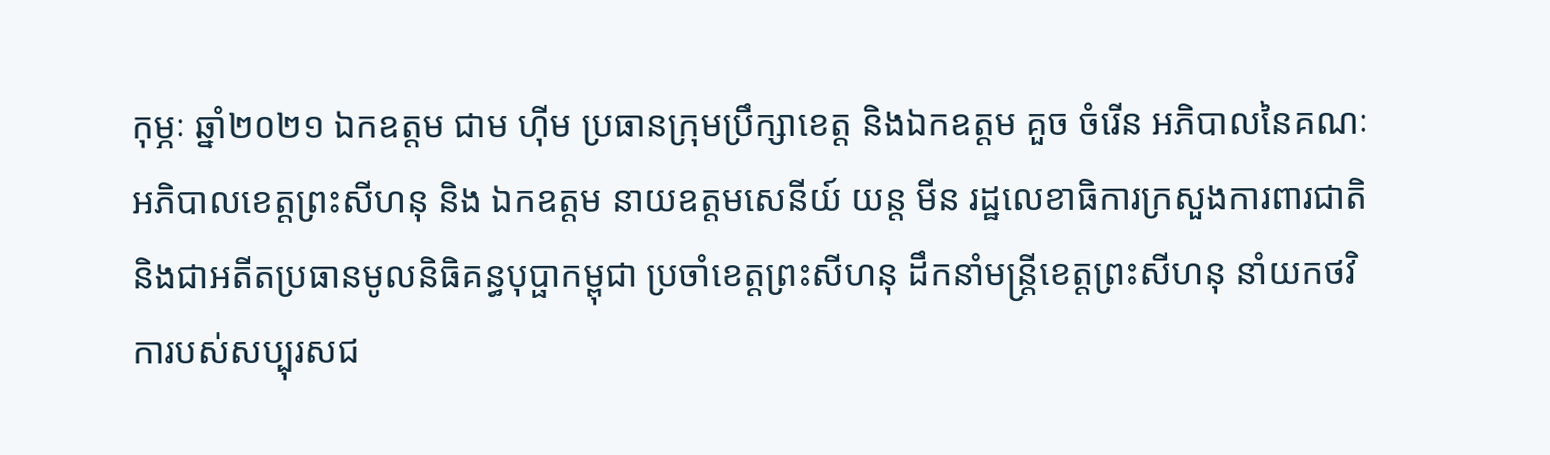កុម្ភៈ ឆ្នាំ២០២១ ឯកឧត្តម ជាម ហ៊ីម ប្រធានក្រុមប្រឹក្សាខេត្ត និងឯកឧត្តម គួច ចំរើន អភិបាលនៃគណៈអភិបាលខេត្តព្រះសីហនុ និង ឯកឧត្ដម នាយឧត្ដមសេនីយ៍ យន្ត មីន រដ្ឋលេខាធិការក្រសួងការពារជាតិ និងជាអតីតប្រធានមូលនិធិគន្ធបុប្ផាកម្ពុជា ប្រចាំខេត្តព្រះសីហនុ ដឹកនាំមន្ត្រីខេត្តព្រះសីហនុ នាំយកថវិការបស់សប្បុរសជ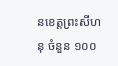នខេត្តព្រះសីហនុ ចំនួន ១០០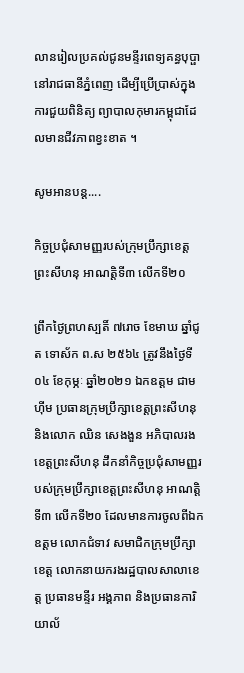លានរៀលប្រគល់ជូនមន្ទីរពេទ្យគន្ធបុប្ផានៅរាជធានីភ្នំពេញ ដើម្បីប្រើប្រាស់ក្នុងការជួយពិនិត្យ ព្យាបាលកុមារកម្ពុជាដែលមានជីវភាពខ្វះខាត ។

សូមអានបន្ត....

កិច្ចប្រជុំសាមញ្ញរបស់ក្រុមប្រឹក្សាខេត្តព្រះសីហនុ អាណត្តិទី៣ លើកទី២០

ព្រឹកថ្ងៃព្រហស្បតិ៍ ៧រោច ខែមាឃ ឆ្នាំជូត ទោស័ក ព.ស ២៥៦៤ ត្រូវនឹងថ្ងៃទី០៤ ខែកុម្ភៈ ឆ្នាំ២០២១ ឯកឧត្តម ជាម ហ៊ីម ប្រធានក្រុមប្រឹក្សាខេត្តព្រះសីហនុ និងលោក ឈិន សេងងួន អភិបាលរងខេត្តព្រះសីហនុ ដឹកនាំកិច្ចប្រជុំសាមញ្ញរបស់ក្រុមប្រឹក្សាខេត្តព្រះសីហនុ អាណត្តិទី៣ លើកទី២០ ដែលមានការចូលពីឯកឧត្តម លោកជំទាវ សមាជិកក្រុមប្រឹក្សាខេត្ត លោកនាយករងរដ្ឋបាលសាលាខេត្ត ប្រធានមន្ទីរ អង្គភាព និងប្រធានការិយាល័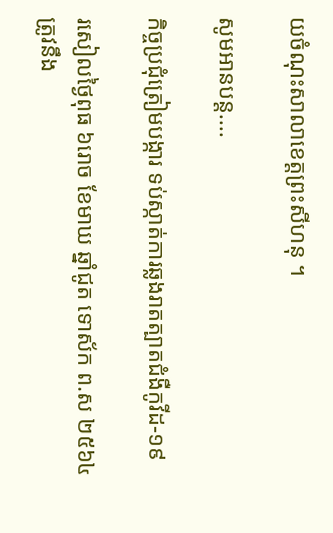យចំណុះសាលាខេត្តព្រះសីហនុ ។

សូមអានបន្ត....

កិច្ចប្រជុំត្រៀមបង្ការ ទប់ស្កាត់ការឆ្លងរាតត្បាតជំងឺកូវីដ-១៩

រសៀលថ្ងៃពុធ ៦រោច ខែមាឃ ឆ្នាំជូត ទោស័ក ព.ស ២៥៦៤ ត្រូវនឹង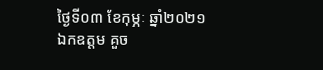ថ្ងៃទី០៣ ខែកុម្ភៈ ឆ្នាំ២០២១ ឯកឧត្តម គួច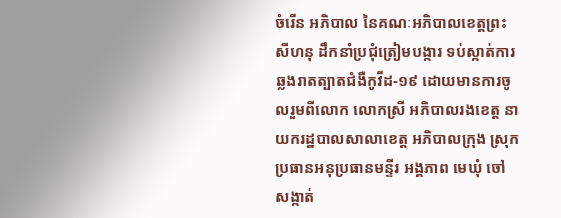ចំរើន អភិបាល នៃគណៈអភិបាលខេត្តព្រះសីហនុ ដឹកនាំប្រជុំត្រៀមបង្ការ ទប់ស្កាត់ការឆ្លងរាតត្បាតជំងឺកូវីដ-១៩ ដោយមានការចូលរួមពីលោក លោកស្រី អភិបាលរងខេត្ត នាយករដ្ឋបាលសាលាខេត្ត អភិបាលក្រុង ស្រុក ប្រធានអនុប្រធានមន្ទីរ អង្គភាព មេឃុំ ចៅសង្កាត់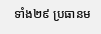ទាំង២៩ ប្រធានម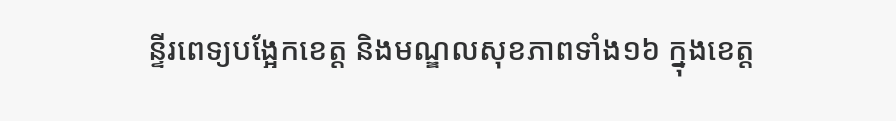ន្ទីរពេទ្យបង្អែកខេត្ត និងមណ្ឌលសុខភាពទាំង១៦ ក្នុងខេត្ត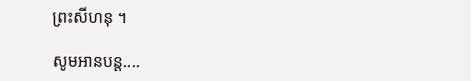ព្រះសីហនុ ។

សូមអានបន្ត....